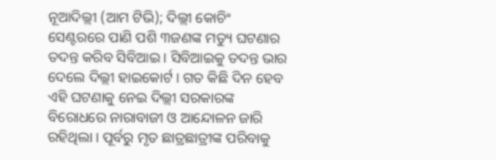ନୂଆଦିଲ୍ଲୀ (ଆମ ଟିଭି); ଦିଲ୍ଲୀ କୋଚିଂ ସେଣ୍ଟରରେ ପାଣି ପଶି ୩ଜଣଙ୍କ ମତ୍ୟୁ ଘଟଣାର ତଦନ୍ତ କରିବ ସିବିଆଇ । ସିବିଆଇକୁ ତଦନ୍ତ ଭାର ଦେଲେ ଦିଲ୍ଲୀ ହାଇକୋର୍ଟ । ଗତ କିଛି ଦିନ ହେବ ଏହି ଘଟଣାକୁ ନେଇ ଦିଲ୍ଲୀ ସରକାରଙ୍କ ବିରୋଧରେ ନାରାବାଜୀ ଓ ଆନ୍ଦୋଳନ ଜାରି ରହିଥିଲା । ପୂର୍ବରୁ ମୃତ ଛାତ୍ରଛାତ୍ରୀଙ୍କ ପରିବାକୁ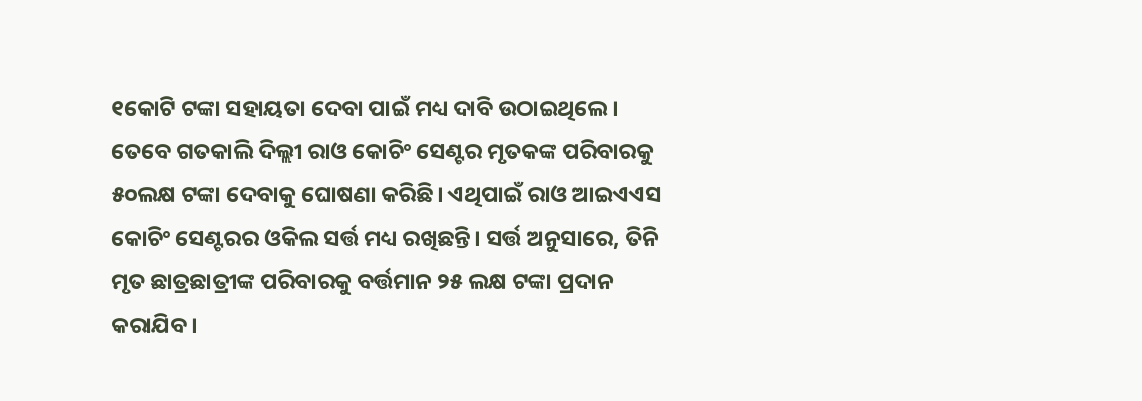୧କୋଟି ଟଙ୍କା ସହାୟତା ଦେବା ପାଇଁ ମଧ୍ୟ ଦାବି ଉଠାଇଥିଲେ ।
ତେବେ ଗତକାଲି ଦିଲ୍ଲୀ ରାଓ କୋଚିଂ ସେଣ୍ଟର ମୃତକଙ୍କ ପରିବାରକୁ ୫୦ଲକ୍ଷ ଟଙ୍କା ଦେବାକୁ ଘୋଷଣା କରିଛି। ଏଥିପାଇଁ ରାଓ ଆଇଏଏସ କୋଚିଂ ସେଣ୍ଟରର ଓକିଲ ସର୍ତ୍ତ ମଧ୍ୟ ରଖିଛନ୍ତି। ସର୍ତ୍ତ ଅନୁସାରେ, ତିନି ମୃତ ଛାତ୍ରଛାତ୍ରୀଙ୍କ ପରିବାରକୁ ବର୍ତ୍ତମାନ ୨୫ ଲକ୍ଷ ଟଙ୍କା ପ୍ରଦାନ କରାଯିବ।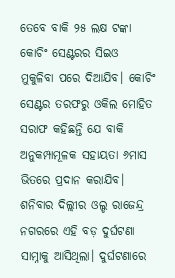ତେବେ ବାକି ୨୫ ଲକ୍ଷ ଟଙ୍କା କୋଚିଂ ସେଣ୍ଟରର ସିଇଓ ମୁକୁଳିବା ପରେ ଦିଆଯିବ। କୋଚିଂ ସେଣ୍ଟର ତରଫରୁ ଓକିଲ ମୋହିତ ସରାଫ କହିଛନ୍ତି ଯେ ବାକି ଅନୁକମ୍ପାମୂଳକ ସହାୟତା ୬ମାସ ଭିତରେ ପ୍ରଦାନ କରାଯିବ।
ଶନିବାର ଦିଲ୍ଲୀର ଓଲ୍ଡ ରାଜେନ୍ଦ୍ର ନଗରରେ ଏହି ବଡ଼ ଦୁର୍ଘଟଣା ସାମ୍ନାକୁ ଆସିଥିଲା। ଦୁର୍ଘଟଣାରେ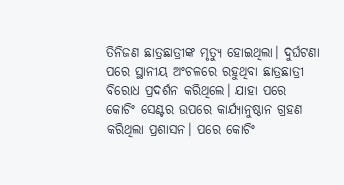ତିନିଜଣ ଛାତ୍ରଛାତ୍ରୀଙ୍କ ମୃତ୍ୟୁ ହୋଇଥିଲା। ଦୁର୍ଘଟଣା ପରେ ସ୍ଥାନୀୟ ଅଂଚଳରେ ରହୁଥିବା ଛାତ୍ରଛାତ୍ରୀ ବିରୋଧ ପ୍ରଦର୍ଶନ କରିଥିଲେ। ଯାହା ପରେ କୋଚିଂ ସେଣ୍ଟର ଉପରେ କାର୍ଯ୍ୟାନୁଷ୍ଠାନ ଗ୍ରହଣ କରିଥିଲା ପ୍ରଶାସନ। ପରେ କୋଚିଂ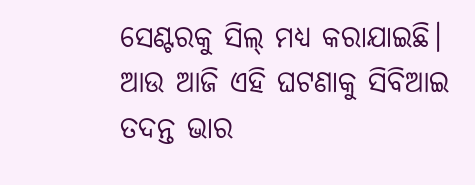ସେଣ୍ଟରକୁ ସିଲ୍ ମଧ୍ୟ କରାଯାଇଛି। ଆଉ ଆଜି ଏହି ଘଟଣାକୁ ସିବିଆଇ ତଦନ୍ତ ଭାର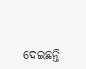ଦେଇଛନ୍ତି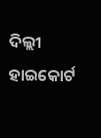ଦିଲ୍ଲୀ ହାଇକୋର୍ଟ